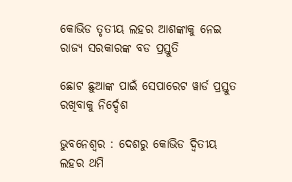କୋଭିଡ ତୃତୀୟ ଲହର ଆଶଙ୍କାକୁ ନେଇ ରାଜ୍ୟ ସରକାରଙ୍କ ବଡ ପ୍ରସ୍ତୁତି

ଛୋଟ ଛୁଆଙ୍କ ପାଇଁ ସେପାରେଟ ୱାର୍ଡ ପ୍ରସ୍ତୁତ ରଖିବାକୁ ନିର୍ଦ୍ଦେଶ

ଭୁବନେଶ୍ୱର : ଦେଶରୁ କୋଭିଡ ଦ୍ୱିତୀୟ ଲହର ଥମି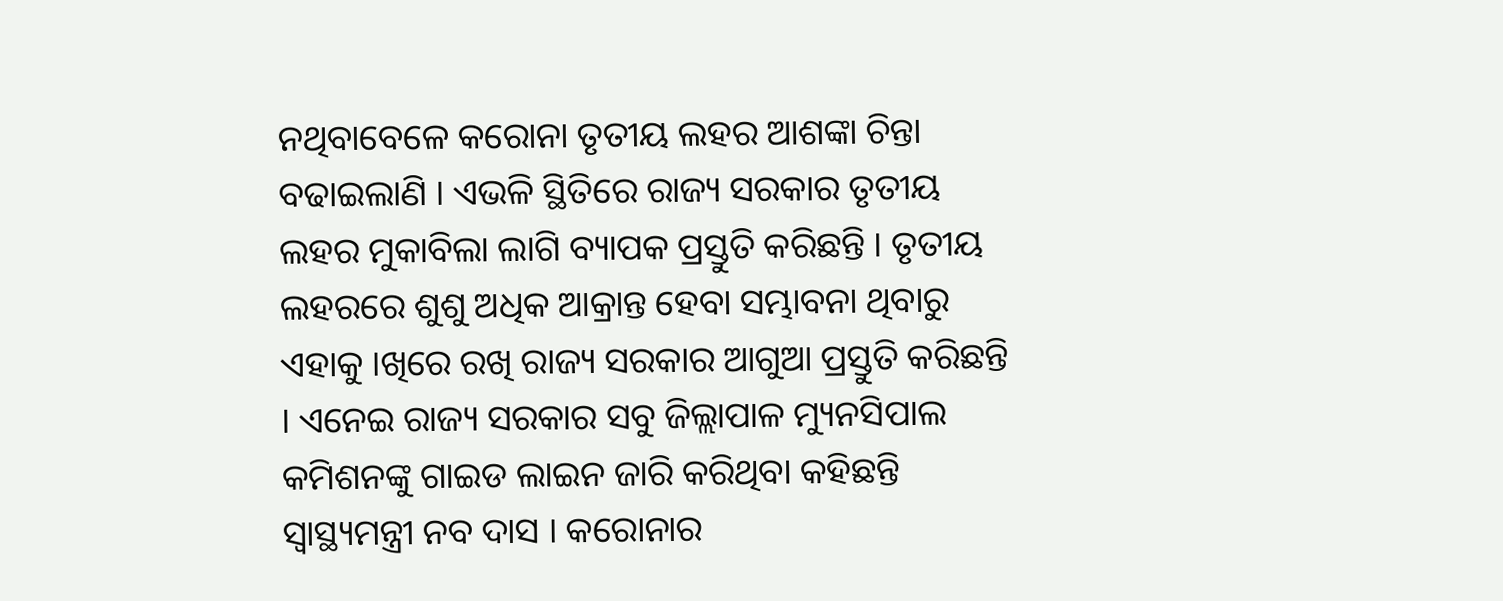ନଥିବାବେଳେ କରୋନା ତୃତୀୟ ଲହର ଆଶଙ୍କା ଚିନ୍ତା ବଢାଇଲାଣି । ଏଭଳି ସ୍ଥିତିରେ ରାଜ୍ୟ ସରକାର ତୃତୀୟ ଲହର ମୁକାବିଲା ଲାଗି ବ୍ୟାପକ ପ୍ରସ୍ତୁତି କରିଛନ୍ତି । ତୃତୀୟ ଲହରରେ ଶୁଶୁ ଅଧିକ ଆକ୍ରାନ୍ତ ହେବା ସମ୍ଭାବନା ଥିବାରୁ ଏହାକୁ ।ଖିରେ ରଖି ରାଜ୍ୟ ସରକାର ଆଗୁଆ ପ୍ରସ୍ତୁତି କରିଛନ୍ତି । ଏନେଇ ରାଜ୍ୟ ସରକାର ସବୁ ଜିଲ୍ଲାପାଳ ମ୍ୟୁନସିପାଲ କମିଶନଙ୍କୁ ଗାଇଡ ଲାଇନ ଜାରି କରିଥିବା କହିଛନ୍ତି ସ୍ୱାସ୍ଥ୍ୟମନ୍ତ୍ରୀ ନବ ଦାସ । କରୋନାର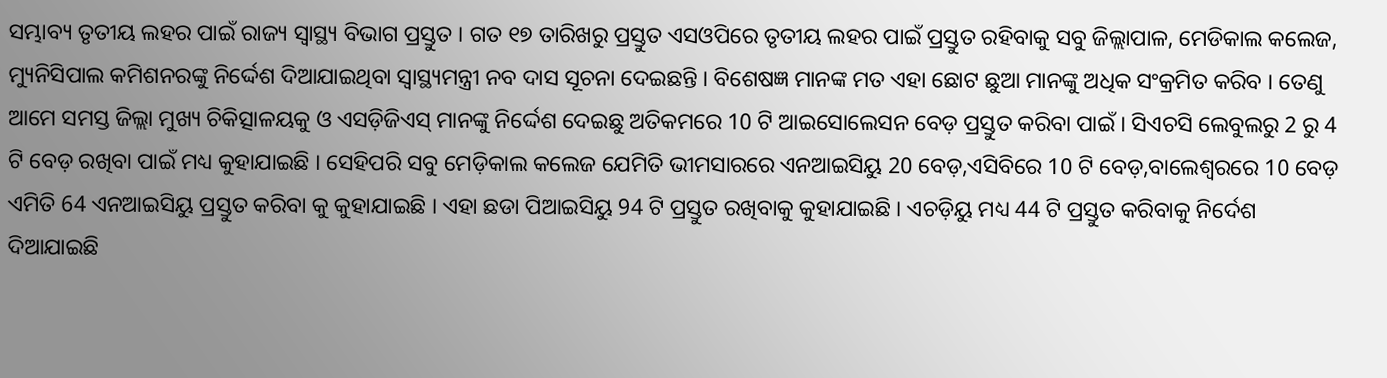ସମ୍ଭାବ୍ୟ ତୃତୀୟ ଲହର ପାଇଁ ରାଜ୍ୟ ସ୍ୱାସ୍ଥ୍ୟ ବିଭାଗ ପ୍ରସ୍ତୁତ । ଗତ ୧୭ ତାରିଖରୁ ପ୍ରସ୍ତୁତ ଏସଓପିରେ ତୃତୀୟ ଲହର ପାଇଁ ପ୍ରସ୍ତୁତ ରହିବାକୁ ସବୁ ଜିଲ୍ଲାପାଳ, ମେଡିକାଲ କଲେଜ, ମ୍ୟୁନିସିପାଲ କମିଶନରଙ୍କୁ ନିର୍ଦ୍ଦେଶ ଦିଆଯାଇଥିବା ସ୍ୱାସ୍ଥ୍ୟମନ୍ତ୍ରୀ ନବ ଦାସ ସୂଚନା ଦେଇଛନ୍ତି । ବିଶେଷଜ୍ଞ ମାନଙ୍କ ମତ ଏହା ଛୋଟ ଛୁଆ ମାନଙ୍କୁ ଅଧିକ ସଂକ୍ରମିତ କରିବ । ତେଣୁ ଆମେ ସମସ୍ତ ଜିଲ୍ଲା ମୁଖ୍ୟ ଚିକିତ୍ସାଳୟକୁ ଓ ଏସଡ଼ିଜିଏସ୍ ମାନଙ୍କୁ ନିର୍ଦ୍ଦେଶ ଦେଇଛୁ ଅତିକମରେ 10 ଟି ଆଇସୋଲେସନ ବେଡ଼ ପ୍ରସ୍ତୁତ କରିବା ପାଇଁ । ସିଏଚସି ଲେବୁଲରୁ 2 ରୁ 4 ଟି ବେଡ଼ ରଖିବା ପାଇଁ ମଧ୍ୟ କୁହାଯାଇଛି । ସେହିପରି ସବୁ ମେଡ଼ିକାଲ କଲେଜ ଯେମିତି ଭୀମସାରରେ ଏନଆଇସିୟୁ 20 ବେଡ଼,ଏସିବିରେ 10 ଟି ବେଡ଼,ବାଲେଶ୍ଵରରେ 10 ବେଡ଼ ଏମିତି 64 ଏନଆଇସିୟୁ ପ୍ରସ୍ତୁତ କରିବା କୁ କୁହାଯାଇଛି । ଏହା ଛଡା ପିଆଇସିୟୁ 94 ଟି ପ୍ରସ୍ତୁତ ରଖିବାକୁ କୁହାଯାଇଛି । ଏଚଡ଼ିୟୁ ମଧ୍ୟ 44 ଟି ପ୍ରସ୍ତୁତ କରିବାକୁ ନିର୍ଦେଶ ଦିଆଯାଇଛି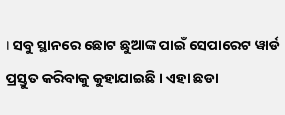। ସବୁ ସ୍ଥାନରେ ଛୋଟ ଛୁଆଙ୍କ ପାଇଁ ସେପାରେଟ ୱାର୍ଡ ପ୍ରସ୍ତୁତ କରିବାକୁ କୁହାଯାଇଛି । ଏହା ଛଡା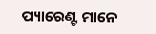ପ୍ୟାରେଣ୍ଟ ମାନେ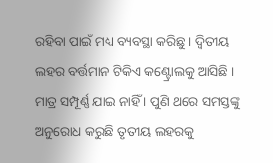ରହିବା ପାଇଁ ମଧ୍ୟ ବ୍ୟବସ୍ଥା କରିଛୁ । ଦ୍ୱିତୀୟ ଲହର ବର୍ତ୍ତମାନ ଟିକିଏ କଣ୍ଟ୍ରୋଲକୁ ଆସିଛି । ମାତ୍ର ସମ୍ପୂର୍ଣ୍ଣ ଯାଇ ନାହିଁ । ପୁଣି ଥରେ ସମସ୍ତଙ୍କୁ ଅନୁରୋଧ କରୁଛି ତୃତୀୟ ଲହରକୁ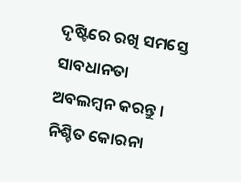ଦୃଷ୍ଟିରେ ରଖି ସମସ୍ତେ ସାବଧାନତା ଅବଲମ୍ବନ କରନ୍ତୁ । ନିଶ୍ଚିତ କୋରନା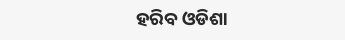ହରିବ ଓଡିଶା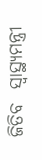ଜିତିବ  ସ୍ୱାସ୍ଥ୍ୟମନ୍ତ୍ରୀ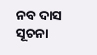ନବ ଦାସ ସୂଚନା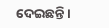ଦେଇଛନ୍ତି ।